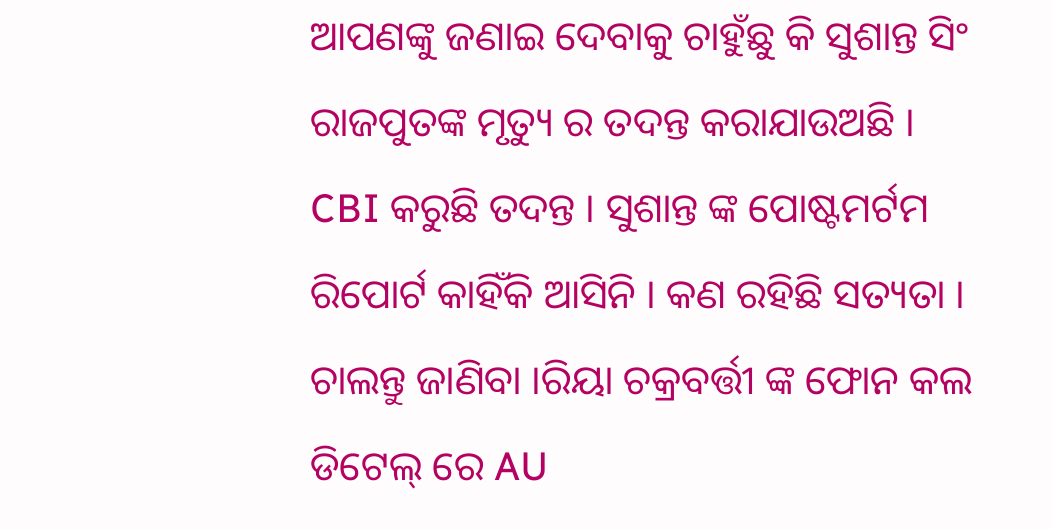ଆପଣଙ୍କୁ ଜଣାଇ ଦେବାକୁ ଚାହୁଁଛୁ କି ସୁଶାନ୍ତ ସିଂ ରାଜପୁତଙ୍କ ମୃତ୍ୟୁ ର ତଦନ୍ତ କରାଯାଉଅଛି । CBI କରୁଛି ତଦନ୍ତ । ସୁଶାନ୍ତ ଙ୍କ ପୋଷ୍ଟମର୍ଟମ ରିପୋର୍ଟ କାହିଁକି ଆସିନି । କଣ ରହିଛି ସତ୍ୟତା । ଚାଲନ୍ତୁ ଜାଣିବା ।ରିୟା ଚକ୍ରବର୍ତ୍ତୀ ଙ୍କ ଫୋନ କଲ ଡିଟେଲ୍ ରେ AU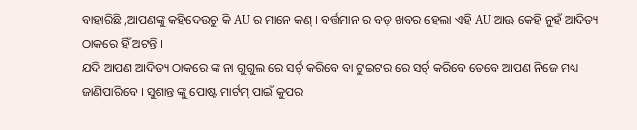ବାହାରିଛି ,ଆପଣଙ୍କୁ କହିଦେଉଚୁ କି AU ର ମାନେ କଣ୍ । ବର୍ତ୍ତମାନ ର ବଡ଼ ଖବର ହେଲା ଏହି AU ଆଊ କେହି ନୁହଁ ଆଦିତ୍ୟ ଠାକରେ ହିଁ ଅଟନ୍ତି ।
ଯଦି ଆପଣ ଆଦିତ୍ୟ ଠାକରେ ଙ୍କ ନା ଗୁଗୁଲ ରେ ସର୍ଚ୍ କରିବେ ବା ଟୁଇଟର ରେ ସର୍ଚ୍ କରିବେ ତେବେ ଆପଣ ନିଜେ ମଧ୍ୟ ଜାଣିପାରିବେ । ସୁଶାନ୍ତ ଙ୍କୁ ପୋଷ୍ଟ ମାର୍ଟମ୍ ପାଇଁ କୁପର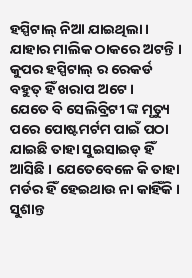ହସ୍ପିଟାଲ୍ ନିଆ ଯାଇଥିଲା । ଯାହାର ମାଲିକ ଠାକରେ ଅଟନ୍ତି । କୁପର ହସ୍ପିଟାଲ୍ ର ରେକର୍ଡ ବହୁତ୍ ହିଁ ଖରାପ ଅଟେ ।
ଯେତେ ବି ସେଲିବ୍ରିଟୀ ଙ୍କ ମୃତ୍ୟୁ ପରେ ପୋଷ୍ଟମର୍ଟମ ପାଇଁ ପଠା ଯାଇଛି ତାହା ସୁଇସାଇଡ୍ ହିଁ ଆସିଛି । ଯେତେବେଳେ କି ତାହା ମର୍ଡର ହିଁ ହେଇଥାଉ ନା କାହିଁକି । ସୁଶାନ୍ତ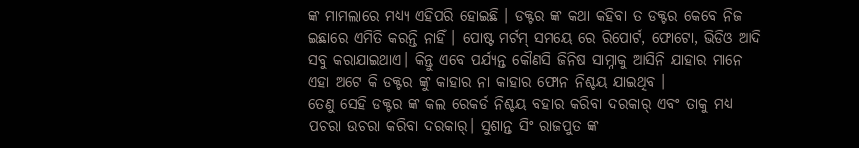ଙ୍କ ମାମଲାରେ ମଧ୍ୟ୍ୟ ଏହିପରି ହୋଇଛି । ଡକ୍ଟର ଙ୍କ କଥା କହିବା ତ ଡକ୍ଟର କେବେ ନିଜ ଇଛାରେ ଏମିତି କରନ୍ତି ନାହିଁ । ପୋଷ୍ଟ ମର୍ଟମ୍ ସମୟେ ରେ ରିପୋର୍ଟ, ଫୋଟୋ, ଭିଡିଓ ଆଦି ସବୁ କରାଯାଇଥାଏ। କିନ୍ତୁ ଏବେ ପର୍ଯ୍ୟନ୍ତ କୌଣସି ଜିନିଷ ସାମ୍ନାକୁ ଆସିନି ଯାହାର ମାନେ ଏହା ଅଟେ କି ଡକ୍ଟର ଙ୍କୁ କାହାର ନା କାହାର ଫୋନ ନିଶ୍ଚୟ ଯାଇଥିବ ।
ତେଣୁ ସେହି ଡକ୍ଟର ଙ୍କ କଲ ରେକର୍ଡ ନିଶ୍ଚୟ ବହାର କରିବା ଦରକାର୍ ଏବଂ ତାକୁ ମଧ୍ୟ ପଚରା ଉଚରା କରିବା ଦରକାର୍। ସୁଶାନ୍ତ ସିଂ ରାଜପୁତ ଙ୍କ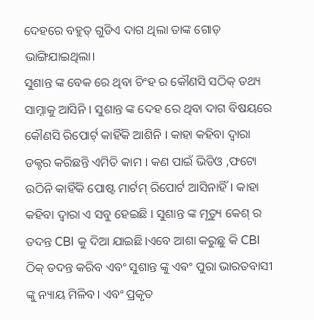ଦେହରେ ବହୁତ୍ ଗୁଡିଏ ଦାଗ ଥିଲା ତାଙ୍କ ଗୋଡ଼ ଭାଙ୍ଗିଯାଇଥିଲା।
ସୁଶାନ୍ତ ଙ୍କ ବେକ ରେ ଥିବା ଚିଂହ ର କୌଣସି ସଠିକ୍ ତଥ୍ୟ ସାମ୍ନାକୁ ଆସିନି । ସୁଶାନ୍ତ ଙ୍କ ଦେହ ରେ ଥିବା ଦାଗ ବିଷୟରେ କୌଣସି ରିପୋର୍ଟ୍ କାହିଁକି ଆଶିନି । କାହା କହିବା ଦ୍ଵାରା ଡକ୍ଟର କରିଛନ୍ତି ଏମିତି କାମ । କଣ ପାଇଁ ଭିଡିଓ ,ଫଟୋ ଉଠିନି କାହିଁକି ପୋଷ୍ଟ ମାର୍ଟମ୍ ରିପୋର୍ଟ ଆସିନାହିଁ। କାହା କହିବା ଦ୍ଵାରା ଏ ସବୁ ହେଇଛି । ସୁଶାନ୍ତ ଙ୍କ ମୃତ୍ୟୁ କେଶ୍ ର ତଦନ୍ତ CBI କୁ ଦିଆ ଯାଇଛି।ଏବେ ଆଶା କରୁଛୁ କି CBI ଠିକ୍ ତଦନ୍ତ କରିବ ଏବଂ ସୁଶାନ୍ତ ଙ୍କୁ ଏଵଂ ପୁରା ଭାରତବାସୀ ଙ୍କୁ ନ୍ୟାୟ ମିଳିବ। ଏବଂ ପ୍ରକୃତ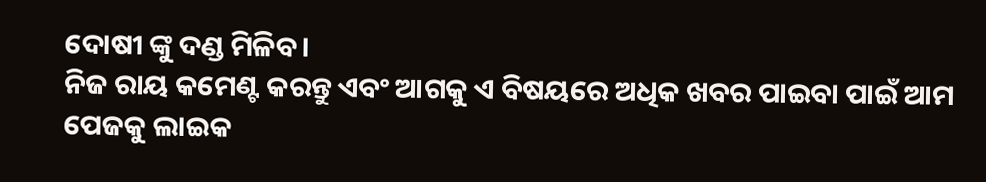ଦୋଷୀ ଙ୍କୁ ଦଣ୍ଡ ମିଳିବ।
ନିଜ ରାୟ କମେଣ୍ଟ କରନ୍ତୁ ଏବଂ ଆଗକୁ ଏ ବିଷୟରେ ଅଧିକ ଖବର ପାଇବା ପାଇଁ ଆମ ପେଜକୁ ଲାଇକ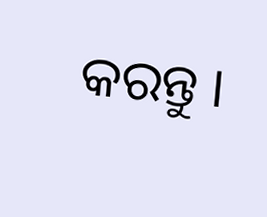କରନ୍ତୁ ।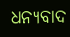ଧନ୍ୟବାଦ